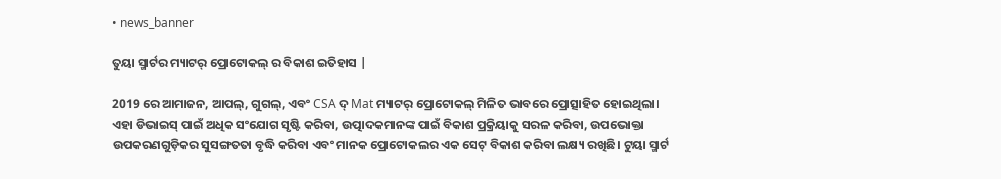• news_banner

ତୁୟା ସ୍ମାର୍ଟର ମ୍ୟାଟର୍ ପ୍ରୋଟୋକଲ୍ ର ବିକାଶ ଇତିହାସ |

2019 ରେ ଆମାଜନ, ଆପଲ୍, ଗୁଗଲ୍, ଏବଂ CSA ଦ୍ Mat ମ୍ୟାଟର୍ ପ୍ରୋଟୋକଲ୍ ମିଳିତ ଭାବରେ ପ୍ରୋତ୍ସାହିତ ହୋଇଥିଲା। ଏହା ଡିଭାଇସ୍ ପାଇଁ ଅଧିକ ସଂଯୋଗ ସୃଷ୍ଟି କରିବା, ଉତ୍ପାଦକମାନଙ୍କ ପାଇଁ ବିକାଶ ପ୍ରକ୍ରିୟାକୁ ସରଳ କରିବା, ଉପଭୋକ୍ତା ଉପକରଣଗୁଡ଼ିକର ସୁସଙ୍ଗତତା ବୃଦ୍ଧି କରିବା ଏବଂ ମାନକ ପ୍ରୋଟୋକଲର ଏକ ସେଟ୍ ବିକାଶ କରିବା ଲକ୍ଷ୍ୟ ରଖିଛି। ଟୁୟା ସ୍ମାର୍ଟ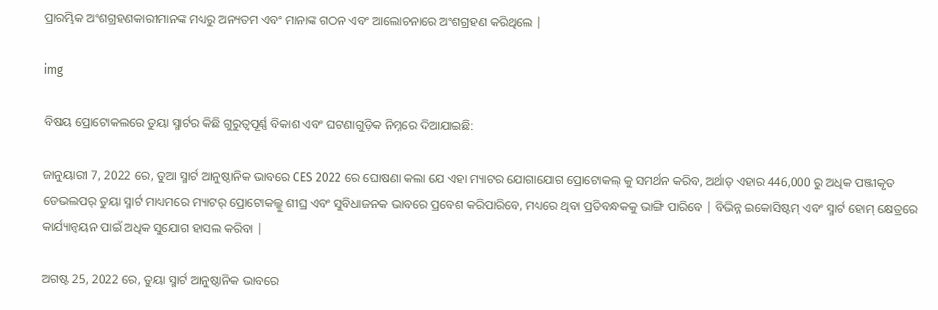ପ୍ରାରମ୍ଭିକ ଅଂଶଗ୍ରହଣକାରୀମାନଙ୍କ ମଧ୍ୟରୁ ଅନ୍ୟତମ ଏବଂ ମାନାଙ୍କ ଗଠନ ଏବଂ ଆଲୋଚନାରେ ଅଂଶଗ୍ରହଣ କରିଥିଲେ |

img

ବିଷୟ ପ୍ରୋଟୋକଲରେ ତୁୟା ସ୍ମାର୍ଟର କିଛି ଗୁରୁତ୍ୱପୂର୍ଣ୍ଣ ବିକାଶ ଏବଂ ଘଟଣାଗୁଡ଼ିକ ନିମ୍ନରେ ଦିଆଯାଇଛି:

ଜାନୁୟାରୀ 7, 2022 ରେ, ତୁଆ ସ୍ମାର୍ଟ ଆନୁଷ୍ଠାନିକ ଭାବରେ CES 2022 ରେ ଘୋଷଣା କଲା ଯେ ଏହା ମ୍ୟାଟର ଯୋଗାଯୋଗ ପ୍ରୋଟୋକଲ୍ କୁ ସମର୍ଥନ କରିବ, ଅର୍ଥାତ୍ ଏହାର 446,000 ରୁ ଅଧିକ ପଞ୍ଜୀକୃତ ଡେଭଲପର୍ ତୁୟା ସ୍ମାର୍ଟ ମାଧ୍ୟମରେ ମ୍ୟାଟର୍ ପ୍ରୋଟୋକଲ୍କୁ ଶୀଘ୍ର ଏବଂ ସୁବିଧାଜନକ ଭାବରେ ପ୍ରବେଶ କରିପାରିବେ, ମଧ୍ୟରେ ଥିବା ପ୍ରତିବନ୍ଧକକୁ ଭାଙ୍ଗି ପାରିବେ | ବିଭିନ୍ନ ଇକୋସିଷ୍ଟମ୍ ଏବଂ ସ୍ମାର୍ଟ ହୋମ୍ କ୍ଷେତ୍ରରେ କାର୍ଯ୍ୟାନ୍ୱୟନ ପାଇଁ ଅଧିକ ସୁଯୋଗ ହାସଲ କରିବା |

ଅଗଷ୍ଟ 25, 2022 ରେ, ତୁୟା ସ୍ମାର୍ଟ ଆନୁଷ୍ଠାନିକ ଭାବରେ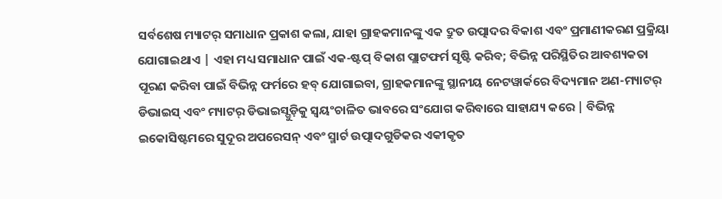ସର୍ବଶେଷ ମ୍ୟାଟର୍ ସମାଧାନ ପ୍ରକାଶ କଲା, ଯାହା ଗ୍ରାହକମାନଙ୍କୁ ଏକ ଦ୍ରୁତ ଉତ୍ପାଦର ବିକାଶ ଏବଂ ପ୍ରମାଣୀକରଣ ପ୍ରକ୍ରିୟା ଯୋଗାଇଥାଏ | ଏହା ମଧ୍ୟ ସମାଧାନ ପାଇଁ ଏକ-ଷ୍ଟପ୍ ବିକାଶ ପ୍ଲାଟଫର୍ମ ସୃଷ୍ଟି କରିବ; ବିଭିନ୍ନ ପରିସ୍ଥିତିର ଆବଶ୍ୟକତା ପୂରଣ କରିବା ପାଇଁ ବିଭିନ୍ନ ଫର୍ମରେ ହବ୍ ଯୋଗାଇବା, ଗ୍ରାହକମାନଙ୍କୁ ସ୍ଥାନୀୟ ନେଟୱାର୍କରେ ବିଦ୍ୟମାନ ଅଣ-ମ୍ୟାଟର୍ ଡିଭାଇସ୍ ଏବଂ ମ୍ୟାଟର୍ ଡିଭାଇସ୍ଗୁଡ଼ିକୁ ସ୍ୱୟଂଚାଳିତ ଭାବରେ ସଂଯୋଗ କରିବାରେ ସାହାଯ୍ୟ କରେ | ବିଭିନ୍ନ ଇକୋସିଷ୍ଟମରେ ସୁଦୂର ଅପରେସନ୍ ଏବଂ ସ୍ମାର୍ଟ ଉତ୍ପାଦଗୁଡିକର ଏକୀକୃତ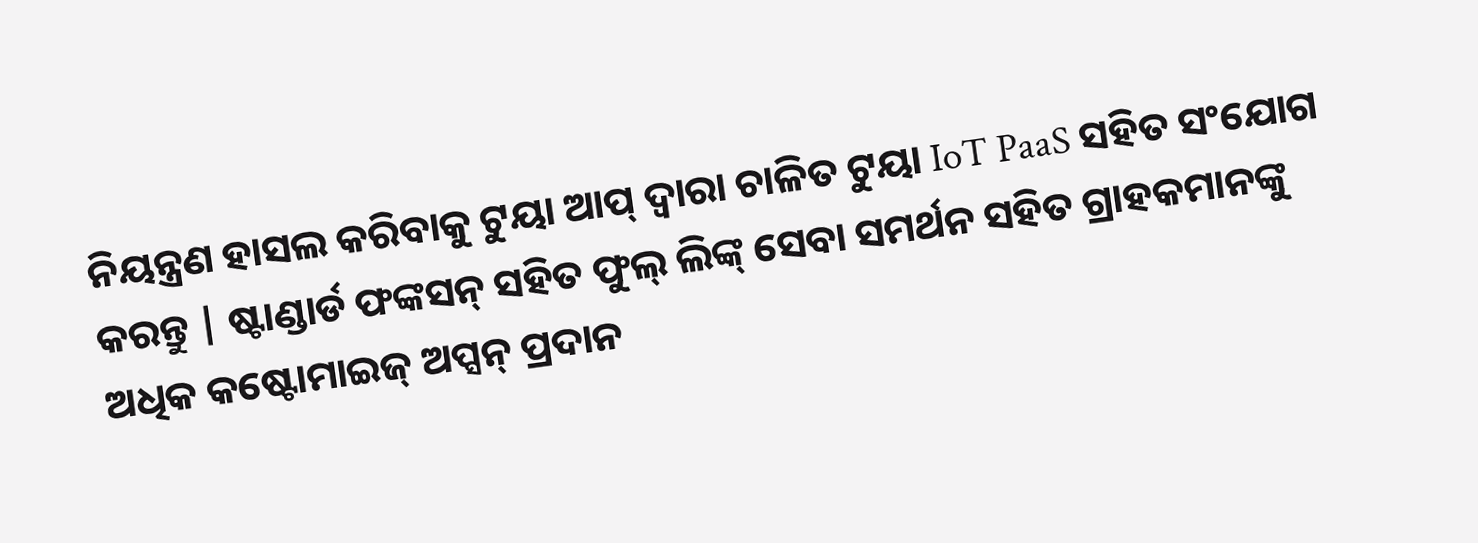ନିୟନ୍ତ୍ରଣ ହାସଲ କରିବାକୁ ଟୁୟା ଆପ୍ ଦ୍ୱାରା ଚାଳିତ ଟୁୟା IoT PaaS ସହିତ ସଂଯୋଗ କରନ୍ତୁ | ଷ୍ଟାଣ୍ଡାର୍ଡ ଫଙ୍କସନ୍ ସହିତ ଫୁଲ୍ ଲିଙ୍କ୍ ସେବା ସମର୍ଥନ ସହିତ ଗ୍ରାହକମାନଙ୍କୁ ଅଧିକ କଷ୍ଟୋମାଇଜ୍ ଅପ୍ସନ୍ ପ୍ରଦାନ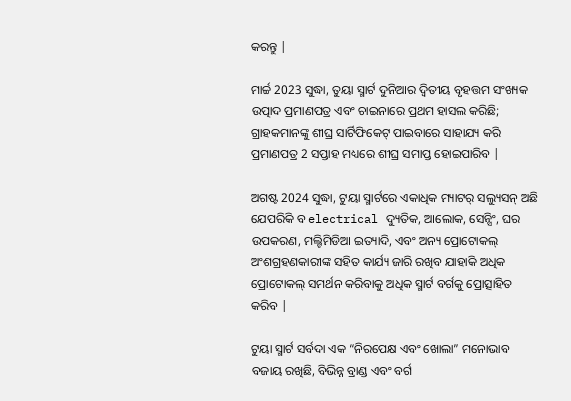କରନ୍ତୁ |

ମାର୍ଚ୍ଚ 2023 ସୁଦ୍ଧା, ତୁୟା ସ୍ମାର୍ଟ ଦୁନିଆର ଦ୍ୱିତୀୟ ବୃହତ୍ତମ ସଂଖ୍ୟକ ଉତ୍ପାଦ ପ୍ରମାଣପତ୍ର ଏବଂ ଚାଇନାରେ ପ୍ରଥମ ହାସଲ କରିଛି; ଗ୍ରାହକମାନଙ୍କୁ ଶୀଘ୍ର ସାର୍ଟିଫିକେଟ୍ ପାଇବାରେ ସାହାଯ୍ୟ କରି ପ୍ରମାଣପତ୍ର 2 ସପ୍ତାହ ମଧ୍ୟରେ ଶୀଘ୍ର ସମାପ୍ତ ହୋଇପାରିବ |

ଅଗଷ୍ଟ 2024 ସୁଦ୍ଧା, ଟୁୟା ସ୍ମାର୍ଟରେ ଏକାଧିକ ମ୍ୟାଟର୍ ସଲ୍ୟୁସନ୍ ଅଛି ଯେପରିକି ବ electrical ଦ୍ୟୁତିକ, ଆଲୋକ, ସେନ୍ସିଂ, ଘର ଉପକରଣ, ମଲ୍ଟିମିଡିଆ ଇତ୍ୟାଦି, ଏବଂ ଅନ୍ୟ ପ୍ରୋଟୋକଲ୍ ଅଂଶଗ୍ରହଣକାରୀଙ୍କ ସହିତ କାର୍ଯ୍ୟ ଜାରି ରଖିବ ଯାହାକି ଅଧିକ ପ୍ରୋଟୋକଲ୍ ସମର୍ଥନ କରିବାକୁ ଅଧିକ ସ୍ମାର୍ଟ ବର୍ଗକୁ ପ୍ରୋତ୍ସାହିତ କରିବ |

ଟୁୟା ସ୍ମାର୍ଟ ସର୍ବଦା ଏକ “ନିରପେକ୍ଷ ଏବଂ ଖୋଲା” ମନୋଭାବ ବଜାୟ ରଖିଛି, ବିଭିନ୍ନ ବ୍ରାଣ୍ଡ ଏବଂ ବର୍ଗ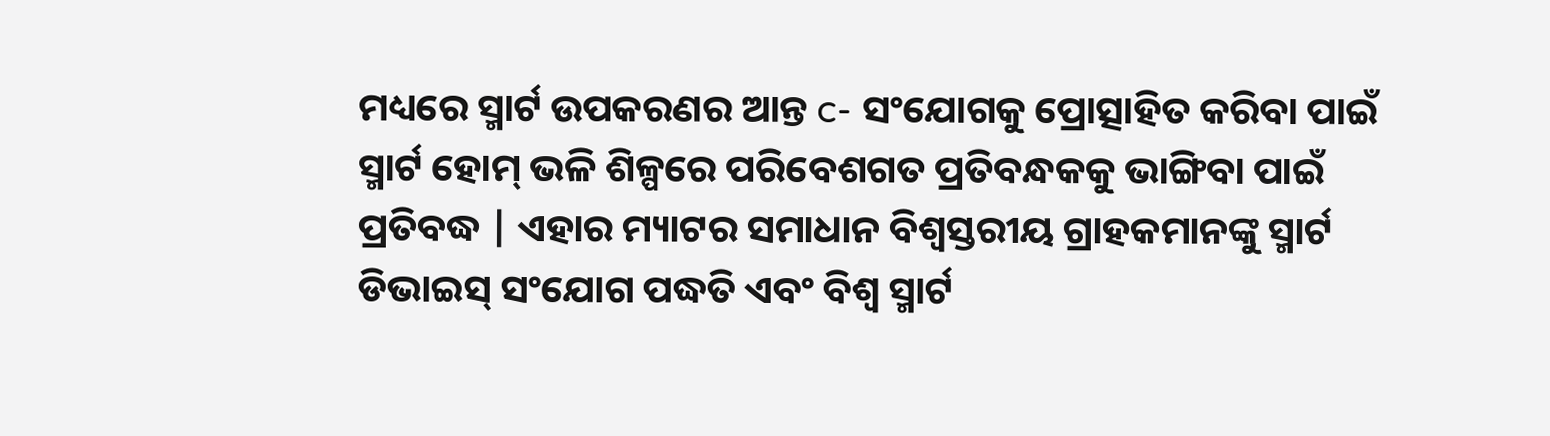ମଧ୍ୟରେ ସ୍ମାର୍ଟ ଉପକରଣର ଆନ୍ତ c- ସଂଯୋଗକୁ ପ୍ରୋତ୍ସାହିତ କରିବା ପାଇଁ ସ୍ମାର୍ଟ ହୋମ୍ ଭଳି ଶିଳ୍ପରେ ପରିବେଶଗତ ପ୍ରତିବନ୍ଧକକୁ ଭାଙ୍ଗିବା ପାଇଁ ପ୍ରତିବଦ୍ଧ | ଏହାର ମ୍ୟାଟର ସମାଧାନ ବିଶ୍ୱସ୍ତରୀୟ ଗ୍ରାହକମାନଙ୍କୁ ସ୍ମାର୍ଟ ଡିଭାଇସ୍ ସଂଯୋଗ ପଦ୍ଧତି ଏବଂ ବିଶ୍ୱ ସ୍ମାର୍ଟ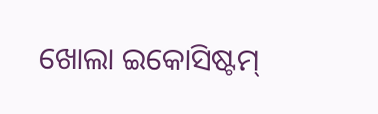ଖୋଲା ଇକୋସିଷ୍ଟମ୍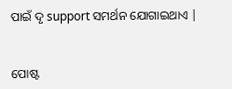ପାଇଁ ଦୃ support ସମର୍ଥନ ଯୋଗାଇଥାଏ |


ପୋଷ୍ଟ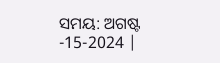ସମୟ: ଅଗଷ୍ଟ -15-2024 |